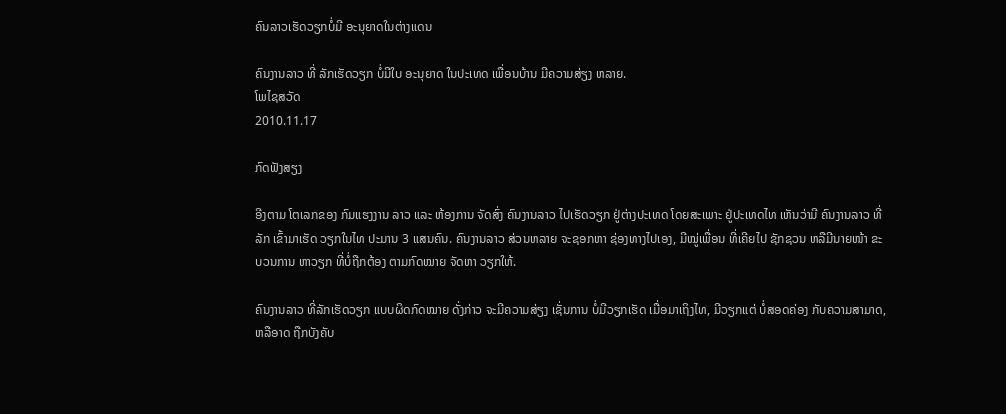ຄົນລາວເຮັດວຽກບໍ່ມີ ອະນຸຍາດໃນຕ່າງແດນ

ຄົນງານລາວ ທີ່ ລັກເຮັດວຽກ ບໍ່ມີໃບ ອະນຸຍາດ ໃນປະເທດ ເພື່ອນບ້ານ ມີຄວາມສ່ຽງ ຫລາຍ.
ໂພໄຊສວັດ
2010.11.17

ກົດຟັງສຽງ

ອີງຕາມ ໂຕເລກຂອງ ກົມແຮງງານ ລາວ ແລະ ຫ້ອງການ ຈັດສົ່ງ ຄົນງານລາວ ໄປເຮັດວຽກ ຢູ່ຕ່າງປະເທດ ໂດຍສະເພາະ ຢູ່ປະເທດໄທ ເຫັນວ່າມີ ຄົນງານລາວ ທີ່ລັກ ເຂົ້າມາເຮັດ ວຽກໃນໄທ ປະມານ 3 ແສນຄົນ. ຄົນງານລາວ ສ່ວນຫລາຍ ຈະຊອກຫາ ຊ່ອງທາງໄປເອງ, ມີໝູ່ເພື່ອນ ທີ່ເຄີຍໄປ ຊັກຊວນ ຫລືມີນາຍໜ້າ ຂະບວນການ ຫາວຽກ ທີ່ບໍ່ຖືກຕ້ອງ ຕາມກົດໝາຍ ຈັດຫາ ວຽກໃຫ້.

ຄົນງານລາວ ທີ່ລັກເຮັດວຽກ ແບບຜິດກົດໝາຍ ດັ່ງກ່າວ ຈະມີຄວາມສ່ຽງ ເຊັ່ນການ ບໍ່ມີວຽກເຮັດ ເມື່ອມາເຖິງໄທ, ມີວຽກແຕ່ ບໍ່ສອດຄ່ອງ ກັບຄວາມສາມາດ, ຫລືອາດ ຖືກບັງຄັບ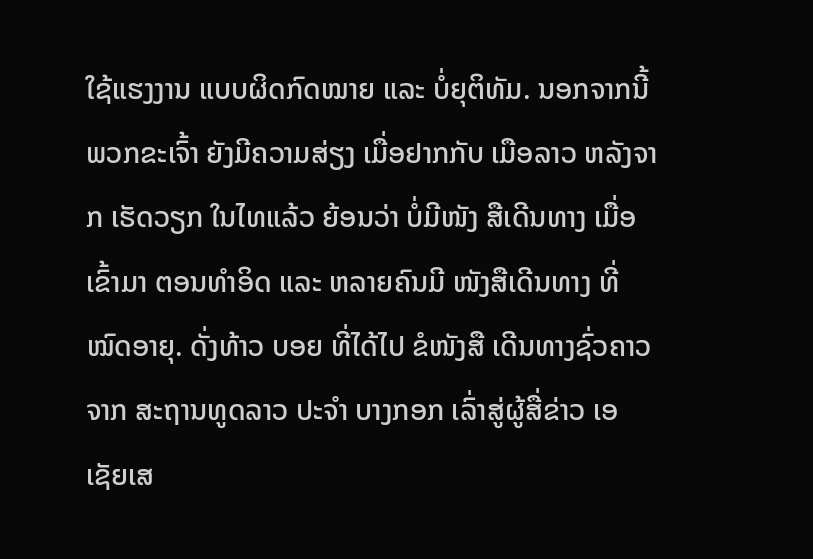ໃຊ້ແຮງງານ ແບບຜິດກົດໝາຍ ແລະ ບໍ່ຍຸຕິທັມ. ນອກຈາກນີ້ ພວກຂະເຈົ້າ ຍັງມີຄວາມສ່ຽງ ເມື່ອຢາກກັບ ເມືອລາວ ຫລັງຈາກ ເຮັດວຽກ ໃນໄທແລ້ວ ຍ້ອນວ່າ ບໍ່ມີໜັງ ສືເດີນທາງ ເມື່ອເຂົ້າມາ ຕອນທຳອິດ ແລະ ຫລາຍຄົນມີ ໜັງສືເດີນທາງ ທີ່ໝົດອາຍຸ. ດັ່ງທ້າວ ບອຍ ທີ່ໄດ້ໄປ ຂໍໜັງສື ເດີນທາງຊົ່ວຄາວ ຈາກ ສະຖານທູດລາວ ປະຈຳ ບາງກອກ ເລົ່າສູ່ຜູ້ສື່ຂ່າວ ເອເຊັຍເສ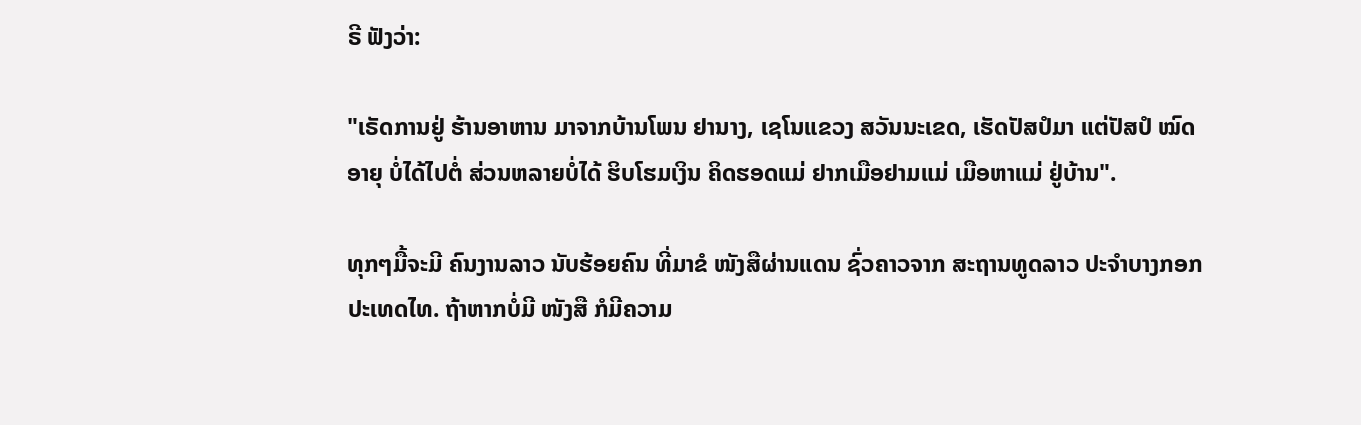ຣີ ຟັງວ່າ:

"ເຣັດການຢູ່ ຮ້ານອາຫານ ມາຈາກບ້ານໂພນ ຢານາງ, ເຊໂນແຂວງ ສວັນນະເຂດ, ເຮັດປັສປໍມາ ແຕ່ປັສປໍ ໝົດອາຍຸ ບໍ່ໄດ້ໄປຕໍ່ ສ່ວນຫລາຍບໍ່ໄດ້ ຮິບໂຮມເງິນ ຄິດຮອດແມ່ ຢາກເມືອຢາມແມ່ ເມືອຫາແມ່ ຢູ່ບ້ານ".

ທຸກໆມື້ຈະມີ ຄົນງານລາວ ນັບຮ້ອຍຄົນ ທີ່ມາຂໍ ໜັງສືຜ່ານແດນ ຊົ່ວຄາວຈາກ ສະຖານທູດລາວ ປະຈຳບາງກອກ ປະເທດໄທ. ຖ້າຫາກບໍ່ມີ ໜັງສື ກໍມີຄວາມ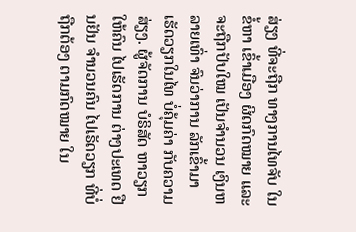ສ່ຽງ ທີ່ຈະຖືກ ທາງການໄທຈັບ ໃນຂໍ້ຫາ ເຂົ້າເມືອງ ຜິດກົດໝາຍ ແລະ ຈະຖືກປັບໃໝ ເປັນຈຳນວນ ເງິນຫລາຍເທົ່າ ຈົນວ່າການ ລັກເຂົ້າມາ ເຮັດວຽກໃນໄທ ບໍ່ຄຸ້ມຄ່າ ກັບຄວາມສ່ຽງ. ຜູ້ຈັດການ ບໍຣິສັດ ຫາວຽກໃຫ້ຄົນ ໄປເຮັດການ ຕ່າງປະເທດ ຢືນຢັນ ຈຳນວນຄົນ ໄປເຣັດວຽກ ທີ່ບໍ່ຖືກຕ້ອງ ຕາມກົດໝາຍ ໃນ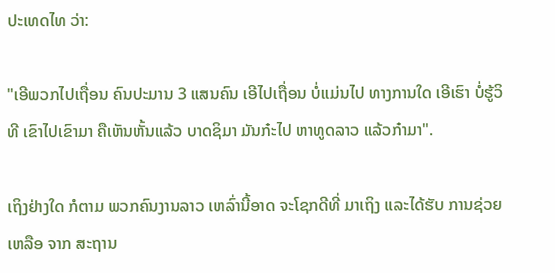ປະເທດໄທ ວ່າ:

"ເອີພວກໄປເຖື່ອນ ຄົນປະມານ 3 ແສນຄົນ ເອີໄປເຖື່ອນ ບໍ່ແມ່ນໄປ ທາງການໃດ ເອີເຮົາ ບໍ່ຮູ້ວິທີ ເຂົາໄປເຂົາມາ ຄືເຫັນຫັ້ນແລ້ວ ບາດຊິມາ ມັນກ໋ະໄປ ຫາທູດລາວ ແລ້ວກ໋າມາ".

ເຖິງຢ່າງໃດ ກໍຕາມ ພວກຄົນງານລາວ ເຫລົ່ານີ້ອາດ ຈະໂຊກດີທີ່ ມາເຖິງ ແລະໄດ້ຮັບ ການຊ່ວຍເຫລືອ ຈາກ ສະຖານ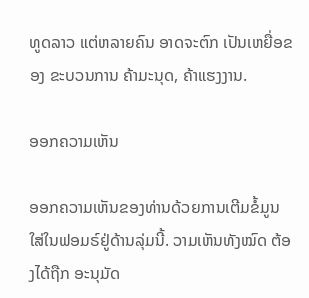ທູດລາວ ແຕ່ຫລາຍຄົນ ອາດຈະຕົກ ເປັນເຫຍື່ອຂອງ ຂະບວນການ ຄ້າມະນຸດ, ຄ້າແຮງງານ.

ອອກຄວາມເຫັນ

ອອກຄວາມເຫັນຂອງທ່ານດ້ວຍການເຕີມຂໍ້ມູນໃສ່ໃນຟອມຣ໌ຢູ່ດ້ານລຸ່ມນີ້. ວາມເຫັນທັງໝົດ ຕ້ອງໄດ້ຖືກ ອະນຸມັດ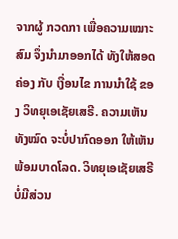ຈາກຜູ້ ກວດກາ ເພື່ອຄວາມເໝາະສົມ ຈຶ່ງນໍາມາອອກໄດ້ ທັງໃຫ້ສອດຄ່ອງ ກັບ ເງື່ອນໄຂ ການນຳໃຊ້ ຂອງ ວິທຍຸເອເຊັຍເສຣີ. ຄວາມເຫັນທັງໝົດ ຈະບໍ່ປາກົດອອກ ໃຫ້ເຫັນພ້ອມບາດໂລດ. ວິທຍຸເອເຊັຍເສຣີ ບໍ່ມີສ່ວນ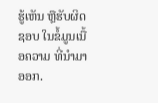ຮູ້ເຫັນ ຫຼືຮັບຜິດຊອບ ໃນຂໍ້ມູນເນື້ອຄວາມ ທີ່ນໍາມາອອກ.